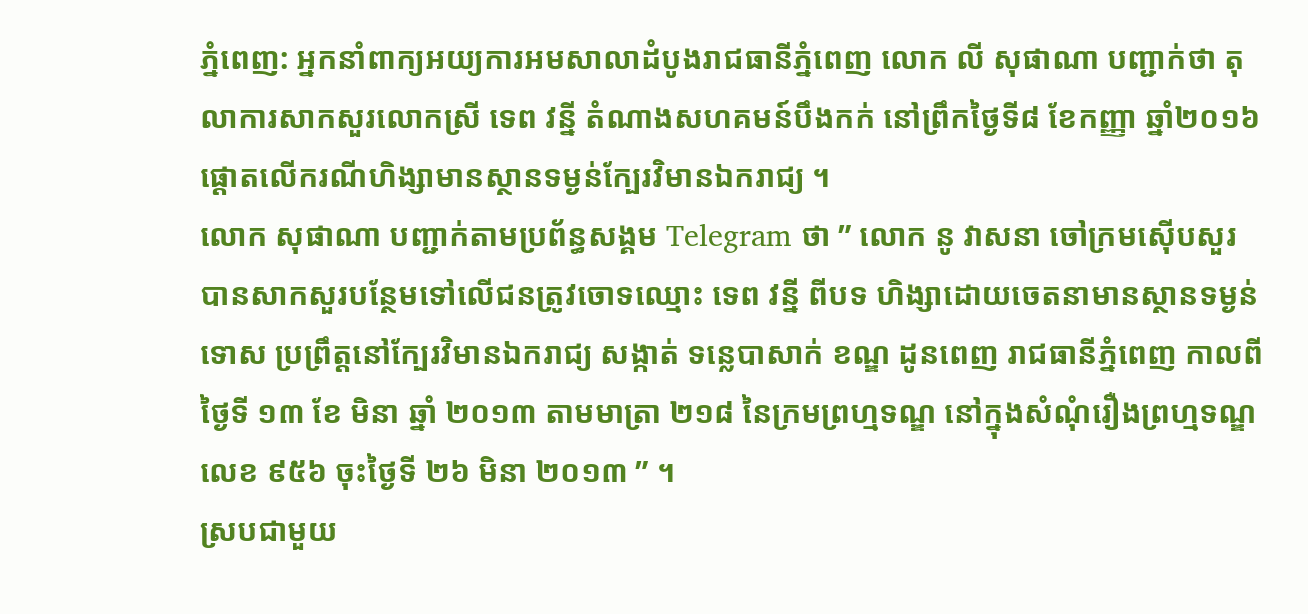ភ្នំពេញ: អ្នកនាំពាក្យអយ្យការអមសាលាដំបូងរាជធានីភ្នំពេញ លោក លី សុផាណា បញ្ជាក់ថា តុលាការសាកសួរលោកស្រី ទេព វន្នី តំណាងសហគមន៍បឹងកក់ នៅព្រឹកថ្ងៃទី៨ ខែកញ្ញា ឆ្នាំ២០១៦ ផ្តោតលើករណីហិង្សាមានស្ថានទម្ងន់ក្បែរវិមានឯករាជ្យ ។
លោក សុផាណា បញ្ជាក់តាមប្រព័ន្ធសង្គម Telegram ថា ” លោក នូ វាសនា ចៅក្រមស៊ើបសួរ បានសាកសួរបន្ថែមទៅលើជនត្រូវចោទឈ្មោះ ទេព វន្នី ពីបទ ហិង្សាដោយចេតនាមានស្ថានទម្ងន់ទោស ប្រព្រឹត្តនៅក្បែរវិមានឯករាជ្យ សង្កាត់ ទន្លេបាសាក់ ខណ្ឌ ដូនពេញ រាជធានីភ្នំពេញ កាលពីថ្ងៃទី ១៣ ខែ មិនា ឆ្នាំ ២០១៣ តាមមាត្រា ២១៨ នៃក្រមព្រហ្មទណ្ឌ នៅក្នុងសំណុំរឿងព្រហ្មទណ្ឌលេខ ៩៥៦ ចុះថ្ងៃទី ២៦ មិនា ២០១៣ ” ។
ស្របជាមួយ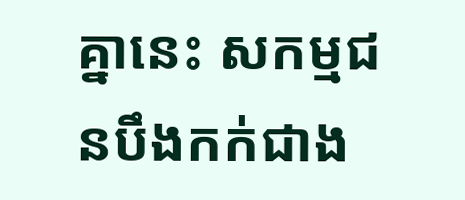គ្នានេះ សកម្មជនបឹងកក់ជាង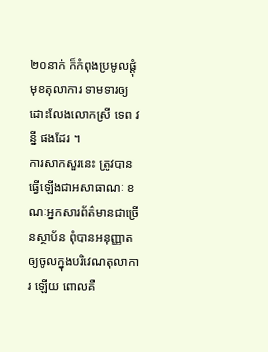២០នាក់ ក៏កំពុងប្រមូលផ្ដុំមុខតុលាការ ទាមទារឲ្យដោះលែងលោកស្រី ទេព វន្នី ផងដែរ ។
ការសាកសួរនេះ ត្រូវបានធ្វើឡើងជាអសាធាណៈ ខណៈអ្នកសារព័ត៌មានជាច្រើនស្ថាប័ន ពុំបានអនុញ្ញាតឲ្យចូលក្នុងបរិវេណតុលាការ ឡើយ ពោលគឺ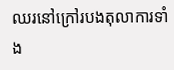ឈរនៅក្រៅរបងតុលាការទាំង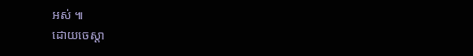អស់ ៕
ដោយចេស្តា